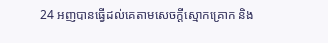24 អញបានធ្វើដល់គេតាមសេចក្ដីស្មោកគ្រោក និង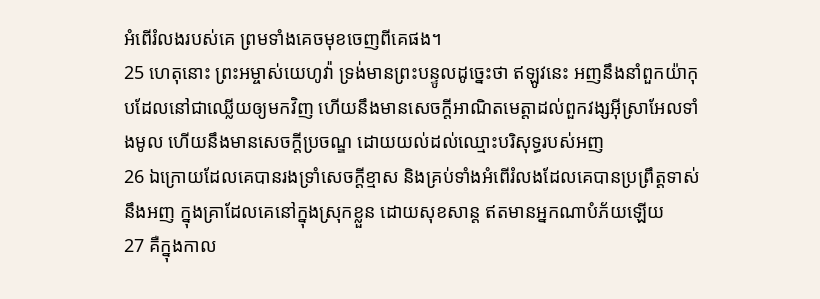អំពើរំលងរបស់គេ ព្រមទាំងគេចមុខចេញពីគេផង។
25 ហេតុនោះ ព្រះអម្ចាស់យេហូវ៉ា ទ្រង់មានព្រះបន្ទូលដូច្នេះថា ឥឡូវនេះ អញនឹងនាំពួកយ៉ាកុបដែលនៅជាឈ្លើយឲ្យមកវិញ ហើយនឹងមានសេចក្ដីអាណិតមេត្តាដល់ពួកវង្សអ៊ីស្រាអែលទាំងមូល ហើយនឹងមានសេចក្ដីប្រចណ្ឌ ដោយយល់ដល់ឈ្មោះបរិសុទ្ធរបស់អញ
26 ឯក្រោយដែលគេបានរងទ្រាំសេចក្ដីខ្មាស និងគ្រប់ទាំងអំពើរំលងដែលគេបានប្រព្រឹត្តទាស់នឹងអញ ក្នុងគ្រាដែលគេនៅក្នុងស្រុកខ្លួន ដោយសុខសាន្ត ឥតមានអ្នកណាបំភ័យឡើយ
27 គឺក្នុងកាល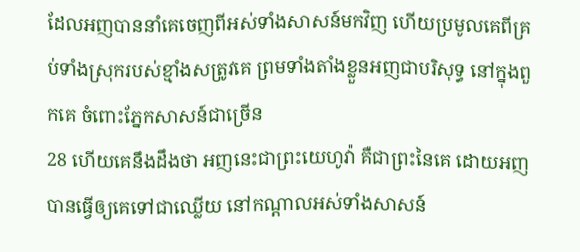ដែលអញបាននាំគេចេញពីអស់ទាំងសាសន៍មកវិញ ហើយប្រមូលគេពីគ្រប់ទាំងស្រុករបស់ខ្មាំងសត្រូវគេ ព្រមទាំងតាំងខ្លួនអញជាបរិសុទ្ធ នៅក្នុងពួកគេ ចំពោះភ្នែកសាសន៍ជាច្រើន
28 ហើយគេនឹងដឹងថា អញនេះជាព្រះយេហូវ៉ា គឺជាព្រះនៃគេ ដោយអញបានធ្វើឲ្យគេទៅជាឈ្លើយ នៅកណ្តាលអស់ទាំងសាសន៍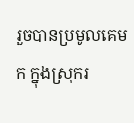រួចបានប្រមូលគេមក ក្នុងស្រុករ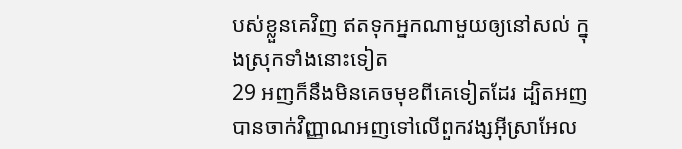បស់ខ្លួនគេវិញ ឥតទុកអ្នកណាមួយឲ្យនៅសល់ ក្នុងស្រុកទាំងនោះទៀត
29 អញក៏នឹងមិនគេចមុខពីគេទៀតដែរ ដ្បិតអញបានចាក់វិញ្ញាណអញទៅលើពួកវង្សអ៊ីស្រាអែល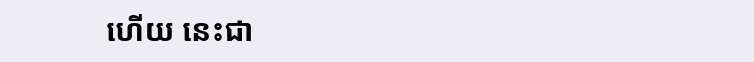ហើយ នេះជា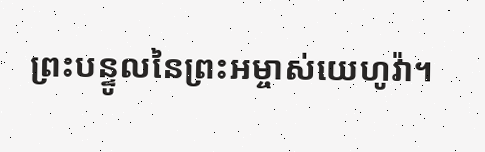ព្រះបន្ទូលនៃព្រះអម្ចាស់យេហូវ៉ា។